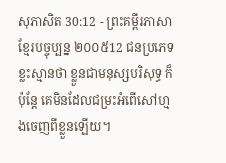សុភាសិត 30:12 - ព្រះគម្ពីរភាសាខ្មែរបច្ចុប្បន្ន ២០០៥12 ជនប្រភេទខ្លះស្មានថា ខ្លួនជាមនុស្សបរិសុទ្ធ ក៏ប៉ុន្តែ គេមិនដែលជម្រះអំពើសៅហ្មងចេញពីខ្លួនឡើយ។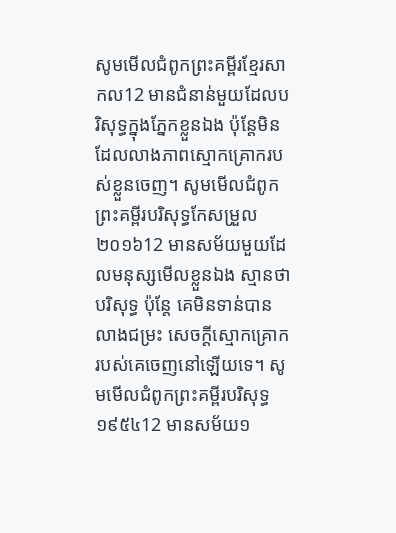សូមមើលជំពូកព្រះគម្ពីរខ្មែរសាកល12 មានជំនាន់មួយដែលបរិសុទ្ធក្នុងភ្នែកខ្លួនឯង ប៉ុន្តែមិនដែលលាងភាពស្មោកគ្រោករបស់ខ្លួនចេញ។ សូមមើលជំពូកព្រះគម្ពីរបរិសុទ្ធកែសម្រួល ២០១៦12 មានសម័យមួយដែលមនុស្សមើលខ្លួនឯង ស្មានថាបរិសុទ្ធ ប៉ុន្តែ គេមិនទាន់បានលាងជម្រះ សេចក្ដីស្មោកគ្រោករបស់គេចេញនៅឡើយទេ។ សូមមើលជំពូកព្រះគម្ពីរបរិសុទ្ធ ១៩៥៤12 មានសម័យ១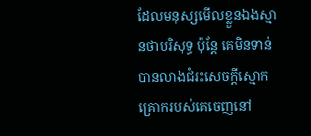ដែលមនុស្សមើលខ្លួនឯងស្មានថាបរិសុទ្ធ ប៉ុន្តែ គេមិនទាន់បានលាងជំរះសេចក្ដីស្មោកគ្រោករបស់គេចេញនៅ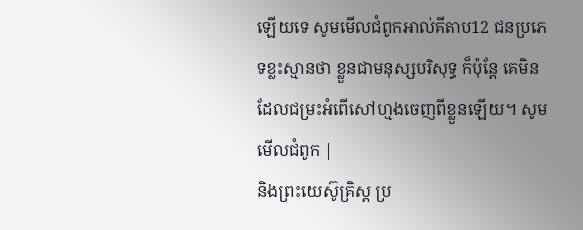ឡើយទេ សូមមើលជំពូកអាល់គីតាប12 ជនប្រភេទខ្លះស្មានថា ខ្លួនជាមនុស្សបរិសុទ្ធ ក៏ប៉ុន្តែ គេមិនដែលជម្រះអំពើសៅហ្មងចេញពីខ្លួនឡើយ។ សូមមើលជំពូក |
និងព្រះយេស៊ូគ្រិស្ត ប្រ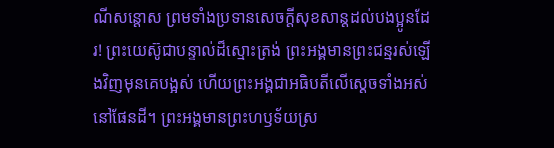ណីសន្ដោស ព្រមទាំងប្រទានសេចក្ដីសុខសាន្តដល់បងប្អូនដែរ! ព្រះយេស៊ូជាបន្ទាល់ដ៏ស្មោះត្រង់ ព្រះអង្គមានព្រះជន្មរស់ឡើងវិញមុនគេបង្អស់ ហើយព្រះអង្គជាអធិបតីលើស្ដេចទាំងអស់នៅផែនដី។ ព្រះអង្គមានព្រះហឫទ័យស្រ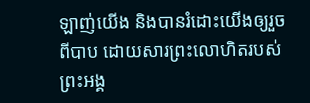ឡាញ់យើង និងបានរំដោះយើងឲ្យរួចពីបាប ដោយសារព្រះលោហិតរបស់ព្រះអង្គ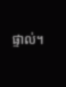ផ្ទាល់។